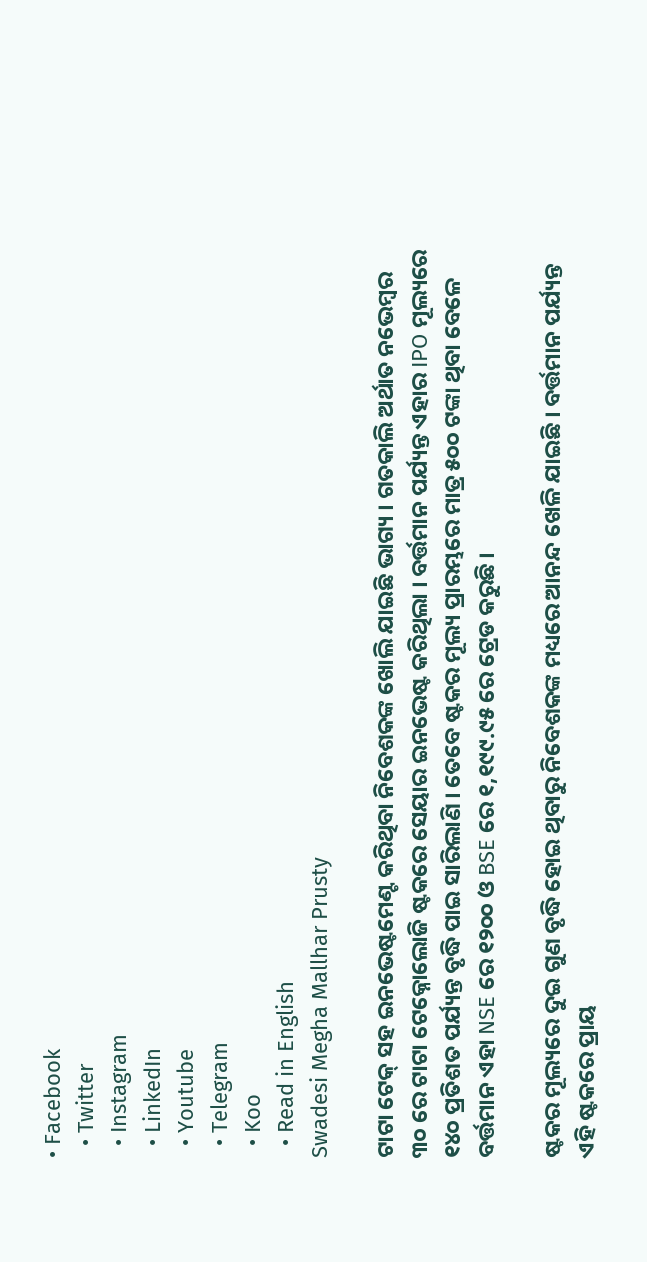• Facebook
  • Twitter
  • Instagram
  • LinkedIn
  • Youtube
  • Telegram
  • Koo
  • Read in English
Swadesi Megha Mallhar Prusty

ଟାଟା ଟେକ୍ ସହ ଇନଭେଷ୍ଟମେଣ୍ଟ କରିଥିବା ନିବେଶକଙ୍କ ଖୋଲି ଯାଇଛି ଭାଗ୍ୟ । ଗତକାଲି ଅର୍ଥାତ ନଭେମ୍ବର ୩୦ ରେ ଟାଟା ଟେକ୍ନୋଲୋଜି ଷ୍ଟକରେ ସେୟାର ଇନଭେଷ୍ଟ କରିଥିଲା । ବର୍ତ୍ତମାନ ପର୍ଯ୍ୟନ୍ତ ଏହାର IPO ମୂଲ୍ୟରେ ୧୪୦ ପ୍ରତିଶତ ପର୍ଯ୍ୟନ୍ତ ବୃଦ୍ଧି ପାଇ ସାରିଲାଣି । ତେବେ ଷ୍ଟକର ମୂଲ୍ୟ ପ୍ରାରମ୍ଭରେ ମାତ୍ର ୫୦୦ ଟଙ୍କା ଥିବା ବେଳେ ବର୍ତ୍ତମାନ ଏହା NSE ରେ ୧୨୦୦ ଓ BSE ରେ ୧,୧୯୯.୯୫ ରେ ଟ୍ରେଡ କରୁଛି ।

ଷ୍ଟକର ମୂଲ୍ୟରେ ଦୁଇ ଗୁଣ ବୃଦ୍ଧି ହୋଇ ଥିବାରୁ ନିବେଶକଙ୍କ ମଧ୍ୟରେ ଆନନ୍ଦ ଖେଳି ଯାଇଛି । ବର୍ତ୍ତମାନ ପର୍ଯ୍ୟନ୍ତ ଏହି ଷ୍ଟକରେ ପ୍ରାୟ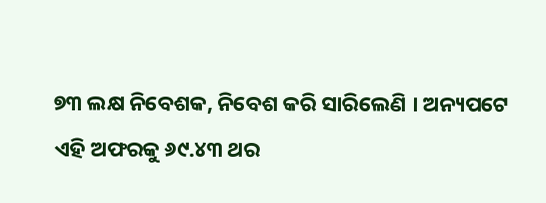୭୩ ଲକ୍ଷ ନିବେଶକ, ନିବେଶ କରି ସାରିଲେଣି । ଅନ୍ୟପଟେ ଏହି ଅଫରକୁ ୬୯.୪୩ ଥର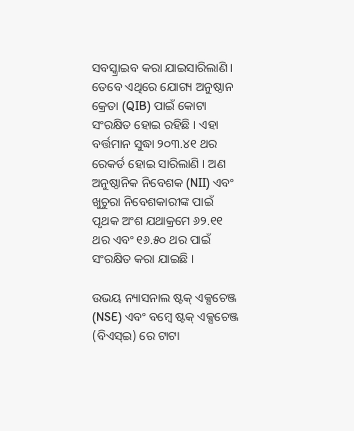ସବସ୍କ୍ରାଇବ କରା ଯାଇସାରିଲାଣି । ତେବେ ଏଥିରେ ଯୋଗ୍ୟ ଅନୁଷ୍ଠାନ କ୍ରେତା (QIB) ପାଇଁ କୋଟା ସଂରକ୍ଷିତ ହୋଇ ରହିଛି । ଏହା ବର୍ତ୍ତମାନ ସୁଦ୍ଧା ୨୦୩.୪୧ ଥର ରେକର୍ଡ ହୋଇ ସାରିଲାଣି । ଅଣ ଅନୁଷ୍ଠାନିକ ନିବେଶକ (NII) ଏବଂ ଖୁଚୁରା ନିବେଶକାରୀଙ୍କ ପାଇଁ ପୃଥକ ଅଂଶ ଯଥାକ୍ରମେ ୬୨.୧୧ ଥର ଏବଂ ୧୬.୫୦ ଥର ପାଇଁ ସଂରକ୍ଷିତ କରା ଯାଇଛି ।

ଉଭୟ ନ୍ୟାସନାଲ ଷ୍ଟକ୍ ଏକ୍ସଚେଞ୍ଜ (NSE) ଏବଂ ବମ୍ବେ ଷ୍ଟକ୍ ଏକ୍ସଚେଞ୍ଜ (ବିଏସ୍ଇ) ରେ ଟାଟା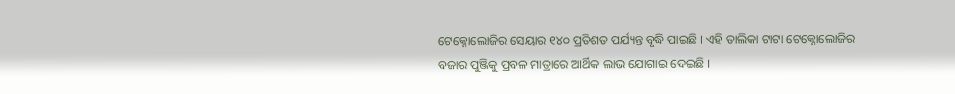ଟେକ୍ନୋଲୋଜିର ସେୟାର ୧୪୦ ପ୍ରତିଶତ ପର୍ଯ୍ୟନ୍ତ ବୃଦ୍ଧି ପାଇଛି । ଏହି ତାଲିକା ଟାଟା ଟେକ୍ନୋଲୋଜିର ବଜାର ପୁଞ୍ଜିକୁ ପ୍ରବଳ ମାତ୍ରାରେ ଆର୍ଥିକ ଲାଭ ଯୋଗାଇ ଦେଇଛି ।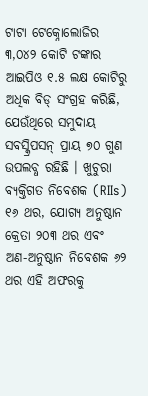ଟାଟା ଟେକ୍ନୋଲୋଜିର ୩,୦୪୨ କୋଟି ଟଙ୍କାର ଆଇପିଓ ୧.୫ ଲକ୍ଷ କୋଟିରୁ ଅଧିକ ବିଡ୍ ସଂଗ୍ରହ କରିଛି, ଯେଉଁଥିରେ ସମୁଦାୟ ସବସ୍କ୍ରିପସନ୍ ପ୍ରାୟ ୭୦ ଗୁଣ ଉପଲବ୍ଧ ରହିଛି । ଖୁଚୁରା ବ୍ୟକ୍ତିଗତ ନିବେଶକ (RIIs) ୧୬ ଥର, ଯୋଗ୍ୟ ଅନୁଷ୍ଠାନ କ୍ରେତା ୨୦୩ ଥର ଏବଂ ଅଣ-ଅନୁଷ୍ଠାନ ନିବେଶକ ୬୨ ଥର ଏହି ଅଫରକୁ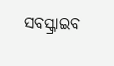ସବସ୍କ୍ରାଇବ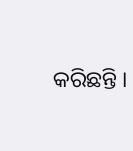କରିଛନ୍ତି ।